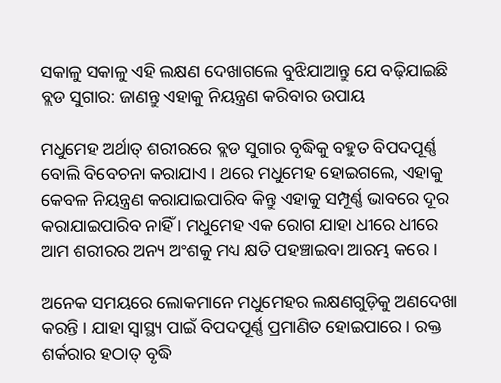ସକାଳୁ ସକାଳୁ ଏହି ଲକ୍ଷଣ ଦେଖାଗଲେ ବୁଝିଯାଆନ୍ତୁ ଯେ ବଢ଼ିଯାଇଛି ବ୍ଲଡ ସୁଗାର: ଜାଣନ୍ତୁ ଏହାକୁ ନିୟନ୍ତ୍ରଣ କରିବାର ଉପାୟ

ମଧୁମେହ ଅର୍ଥାତ୍ ଶରୀରରେ ବ୍ଲଡ ସୁଗାର ବୃଦ୍ଧିକୁ ବହୁତ ବିପଦପୂର୍ଣ୍ଣ ବୋଲି ବିବେଚନା କରାଯାଏ । ଥରେ ମଧୁମେହ ହୋଇଗଲେ, ଏହାକୁ କେବଳ ନିୟନ୍ତ୍ରଣ କରାଯାଇପାରିବ କିନ୍ତୁ ଏହାକୁ ସମ୍ପୂର୍ଣ୍ଣ ଭାବରେ ଦୂର କରାଯାଇପାରିବ ନାହିଁ । ମଧୁମେହ ଏକ ରୋଗ ଯାହା ଧୀରେ ଧୀରେ ଆମ ଶରୀରର ଅନ୍ୟ ଅଂଶକୁ ମଧ୍ୟ କ୍ଷତି ପହଞ୍ଚାଇବା ଆରମ୍ଭ କରେ ।

ଅନେକ ସମୟରେ ଲୋକମାନେ ମଧୁମେହର ଲକ୍ଷଣଗୁଡ଼ିକୁ ଅଣଦେଖା କରନ୍ତି । ଯାହା ସ୍ୱାସ୍ଥ୍ୟ ପାଇଁ ବିପଦପୂର୍ଣ୍ଣ ପ୍ରମାଣିତ ହୋଇପାରେ । ରକ୍ତ ଶର୍କରାର ହଠାତ୍ ବୃଦ୍ଧି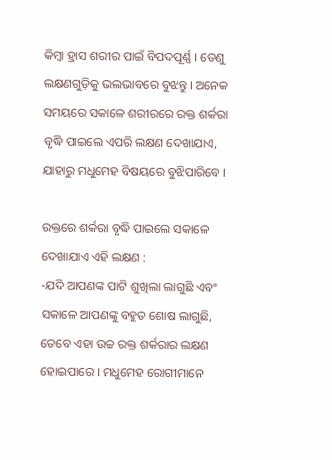କିମ୍ବା ହ୍ରାସ ଶରୀର ପାଇଁ ବିପଦପୂର୍ଣ୍ଣ । ତେଣୁ ଲକ୍ଷଣଗୁଡ଼ିକୁ ଭଲଭାବରେ ବୁଝନ୍ତୁ । ଅନେକ ସମୟରେ ସକାଳେ ଶରୀରରେ ରକ୍ତ ଶର୍କରା ବୃଦ୍ଧି ପାଇଲେ ଏପରି ଲକ୍ଷଣ ଦେଖାଯାଏ, ଯାହାରୁ ମଧୁମେହ ବିଷୟରେ ବୁଝିପାରିବେ ।

ରକ୍ତରେ ଶର୍କରା ବୃଦ୍ଧି ପାଇଲେ ସକାଳେ ଦେଖାଯାଏ ଏହି ଲକ୍ଷଣ :
-ଯଦି ଆପଣଙ୍କ ପାଟି ଶୁଖିଲା ଲାଗୁଛି ଏବଂ ସକାଳେ ଆପଣଙ୍କୁ ବହୁତ ଶୋଷ ଲାଗୁଛି, ତେବେ ଏହା ଉଚ୍ଚ ରକ୍ତ ଶର୍କରାର ଲକ୍ଷଣ ହୋଇପାରେ । ମଧୁମେହ ରୋଗୀମାନେ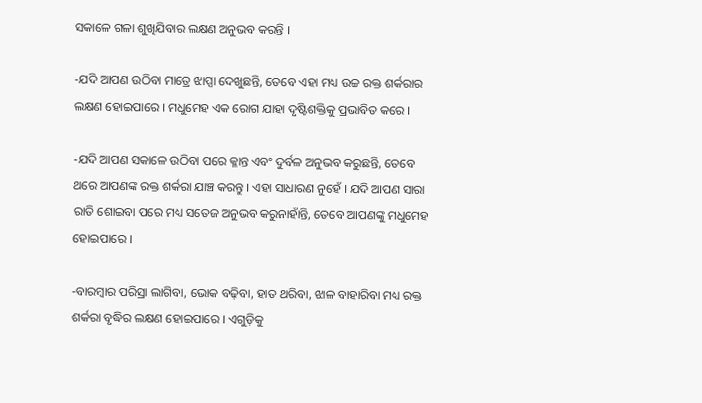ସକାଳେ ଗଳା ଶୁଖିଯିବାର ଲକ୍ଷଣ ଅନୁଭବ କରନ୍ତି ।

-ଯଦି ଆପଣ ଉଠିବା ମାତ୍ରେ ଝାପ୍ସା ଦେଖୁଛନ୍ତି, ତେବେ ଏହା ମଧ୍ୟ ଉଚ୍ଚ ରକ୍ତ ଶର୍କରାର ଲକ୍ଷଣ ହୋଇପାରେ । ମଧୁମେହ ଏକ ରୋଗ ଯାହା ଦୃଷ୍ଟିଶକ୍ତିକୁ ପ୍ରଭାବିତ କରେ ।

-ଯଦି ଆପଣ ସକାଳେ ଉଠିବା ପରେ କ୍ଳାନ୍ତ ଏବଂ ଦୁର୍ବଳ ଅନୁଭବ କରୁଛନ୍ତି, ତେବେ ଥରେ ଆପଣଙ୍କ ରକ୍ତ ଶର୍କରା ଯାଞ୍ଚ କରନ୍ତୁ । ଏହା ସାଧାରଣ ନୁହେଁ । ଯଦି ଆପଣ ସାରା ରାତି ଶୋଇବା ପରେ ମଧ୍ୟ ସତେଜ ଅନୁଭବ କରୁନାହାଁନ୍ତି, ତେବେ ଆପଣଙ୍କୁ ମଧୁମେହ ହୋଇପାରେ ।

-ବାରମ୍ବାର ପରିସ୍ରା ଲାଗିବା, ଭୋକ ବଢ଼ିବା, ହାତ ଥରିବା, ଝାଳ ବାହାରିବା ମଧ୍ୟ ରକ୍ତ ଶର୍କରା ବୃଦ୍ଧିର ଲକ୍ଷଣ ହୋଇପାରେ । ଏଗୁଡ଼ିକୁ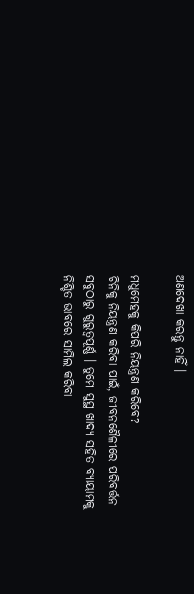ଅଣଦେଖା କରନ୍ତୁ ନାହିଁ ।

ମଧୁମେହକୁ କିପରି ନିୟନ୍ତ୍ରଣ କରିବେ?
ଚିନିକୁ ନିୟନ୍ତ୍ରଣ କରିବା ପାଇଁ, ଜୀବନଶୈଳୀରେ ପରିବର୍ତ୍ତନ ସବୁଠାରୁ ଗୁରୁତ୍ୱପୂର୍ଣ୍ଣ । ତୁମେ ସୁସ୍ଥ ଖାଦ୍ୟ ସହିତ ବ୍ୟାୟାମକୁ ନିଶ୍ଚିତ ଭାବରେ ସାମିଲ କରିବା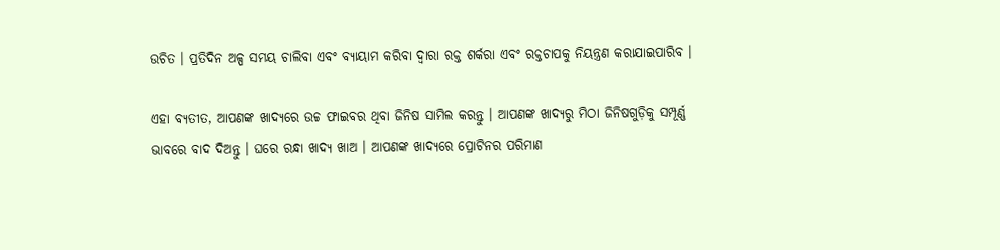ଉଚିତ । ପ୍ରତିଦିନ ଅଳ୍ପ ସମୟ ଚାଲିବା ଏବଂ ବ୍ୟାୟାମ କରିବା ଦ୍ୱାରା ରକ୍ତ ଶର୍କରା ଏବଂ ରକ୍ତଚାପକୁ ନିୟନ୍ତ୍ରଣ କରାଯାଇପାରିବ ।

ଏହା ବ୍ୟତୀତ, ଆପଣଙ୍କ ଖାଦ୍ୟରେ ଉଚ୍ଚ ଫାଇବର ଥିବା ଜିନିଷ ସାମିଲ କରନ୍ତୁ । ଆପଣଙ୍କ ଖାଦ୍ୟରୁ ମିଠା ଜିନିଷଗୁଡ଼ିକୁ ସମ୍ପୂର୍ଣ୍ଣ ଭାବରେ ବାଦ ଦିଅନ୍ତୁ । ଘରେ ରନ୍ଧା ଖାଦ୍ୟ ଖାଅ । ଆପଣଙ୍କ ଖାଦ୍ୟରେ ପ୍ରୋଟିନର ପରିମାଣ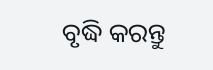ବୃଦ୍ଧି କରନ୍ତୁ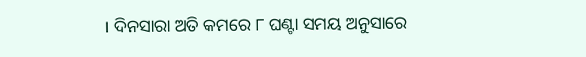। ଦିନସାରା ଅତି କମରେ ୮ ଘଣ୍ଟା ସମୟ ଅନୁସାରେ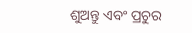ଶୁଅନ୍ତୁ ଏବଂ ପ୍ରଚୁର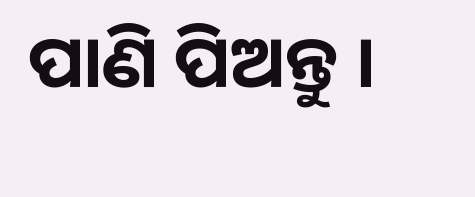ପାଣି ପିଅନ୍ତୁ ।